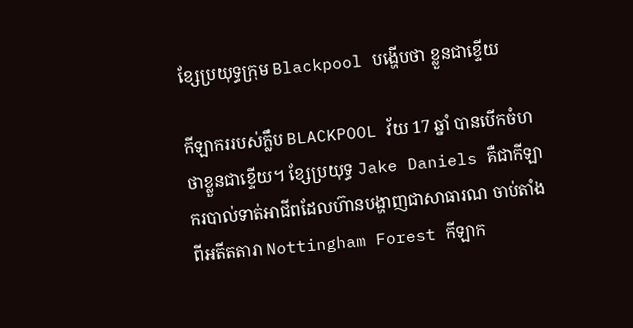ខ្សែប្រយុទ្ធក្រុម Blackpool បង្ហើបថា ខ្លួនជាខ្ទើយ

កីឡាកររបស់ក្លឹប BLACKPOOL វ័យ 17 ឆ្នាំ បានបើកចំហ ថាខ្លួនជាខ្ទើយ។ ខ្សែប្រយុទ្ធ Jake Daniels គឺជាកីឡាករបាល់ទាត់អាជីពដែលហ៊ានបង្ហាញជាសាធារណ ចាប់តាំងពីអតីតតារា Nottingham Forest កីឡាក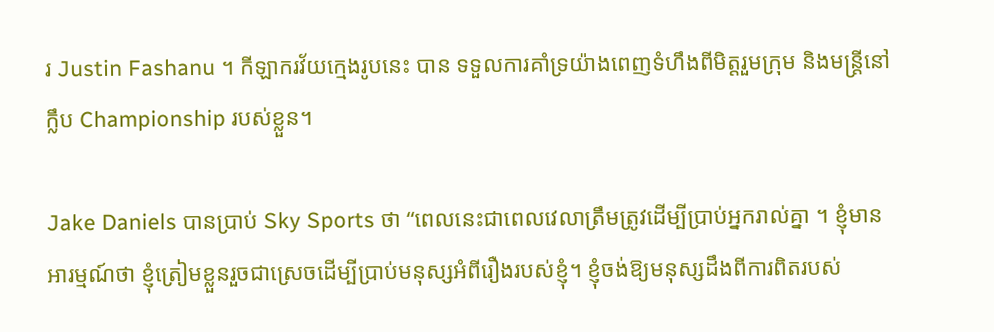រ Justin Fashanu ។ កីឡាករវ័យក្មេងរូបនេះ បាន ទទួលការគាំទ្រយ៉ាងពេញទំហឹងពីមិត្តរួមក្រុម និងមន្ត្រីនៅក្លឹប Championship របស់ខ្លួន។

Jake Daniels បានប្រាប់ Sky Sports ថា “ពេលនេះជាពេលវេលាត្រឹមត្រូវដើម្បីបា្រប់អ្នករាល់គ្នា ។ ខ្ញុំមានអារម្មណ៍ថា ខ្ញុំត្រៀមខ្លួនរួចជាស្រេចដើម្បីប្រាប់មនុស្សអំពីរឿងរបស់ខ្ញុំ។ ខ្ញុំចង់ឱ្យមនុស្សដឹងពីការពិតរបស់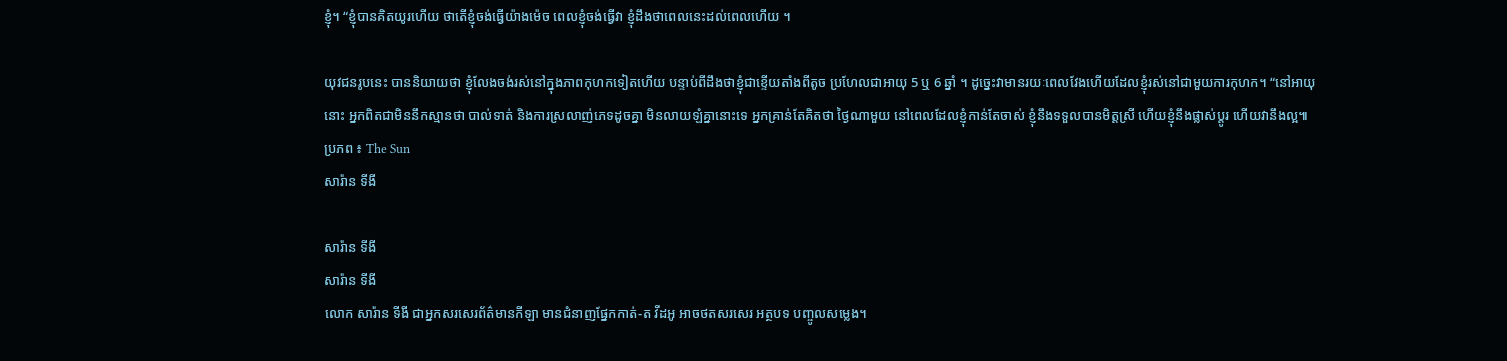ខ្ញុំ។ “ខ្ញុំបានគិតយូរហើយ ថាតើខ្ញុំចង់ធ្វើយ៉ាងម៉េច ពេលខ្ញុំចង់ធ្វើវា ខ្ញុំដឹងថាពេលនេះដល់ពេលហើយ ។

យុវជនរូបនេះ បាននិយាយថា ខ្ញុំលែងចង់រស់នៅក្នុងភាពកុហកទៀតហើយ បន្ទាប់ពីដឹងថាខ្ញុំជាខ្ទើយតាំងពីតូច ប្រហែលជាអាយុ 5 ឬ 6 ឆ្នាំ ។ ដូច្នេះវាមានរយៈពេលវែងហើយដែលខ្ញុំរស់នៅជាមួយការកុហក។ “នៅអាយុនោះ អ្នកពិតជាមិននឹកស្មានថា បាល់ទាត់ និងការស្រលាញ់ភេទដូចគ្នា មិនលាយឡំគ្នានោះទេ អ្នកគ្រាន់តែគិតថា ថ្ងៃណាមួយ នៅពេលដែលខ្ញុំកាន់តែចាស់ ខ្ញុំនឹងទទួលបានមិត្តស្រី ហើយខ្ញុំនឹងផ្លាស់ប្តូរ ហើយវានឹងល្អ៕
ប្រភព ៖ The Sun
សារ៉ាន ទីងី

សារ៉ាន ទីងី
សារ៉ាន ទីងី
លោក សារ៉ាន ទីងី ជាអ្នកសរសេរព័ត៌មានកីឡា មានជំនាញផ្នែកកាត់-ត វីដអូ អាចថតសរសេរ អត្ថបទ បញ្ចូលសម្លេង។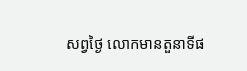សព្វថ្ងៃ លោកមានតួនាទីផ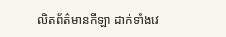លិតព័ត៌មានកីឡា ដាក់ទាំងវេ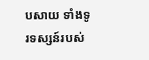បសាយ ទាំងទូរទស្សន៍របស់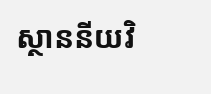ស្ថាននីយវិ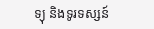ទ្យុ និងទូរទស្សន៍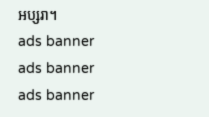អប្សរា។
ads banner
ads banner
ads banner